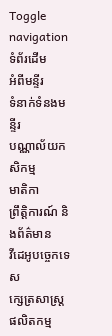Toggle navigation
ទំព័រដើម
អំពីមន្ទីរ
ទំនាក់ទំនងមន្ទីរ
បណ្ណាល័យកសិកម្ម
មាតិកា
ព្រឹត្តិការណ៍ និងព័ត៌មាន
វីដេអូបច្ចេកទេស
ក្សេត្រសាស្ត្រ
ផលិតកម្ម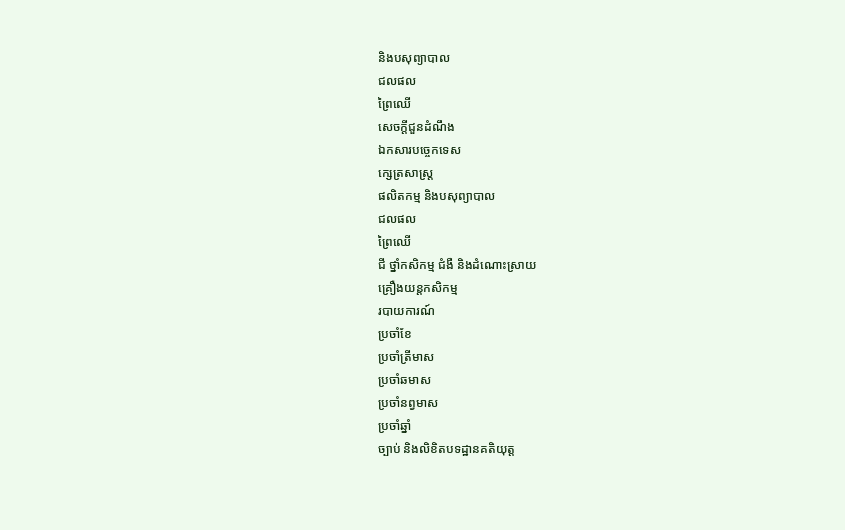និងបសុព្យាបាល
ជលផល
ព្រៃឈើ
សេចក្តីជួនដំណឹង
ឯកសារបច្ចេកទេស
ក្សេត្រសាស្ត្រ
ផលិតកម្ម និងបសុព្យាបាល
ជលផល
ព្រៃឈើ
ជី ថ្នាំកសិកម្ម ជំងឺ និងដំណោះស្រាយ
គ្រឿងយន្តកសិកម្ម
របាយការណ៍
ប្រចាំខែ
ប្រចាំត្រីមាស
ប្រចាំឆមាស
ប្រចាំនព្វមាស
ប្រចាំឆ្នាំ
ច្បាប់ និងលិខិតបទដ្ឋានគតិយុត្ត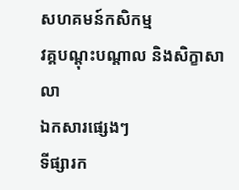សហគមន៍កសិកម្ម
វគ្គបណ្តុះបណ្តាល និងសិក្ខាសាលា
ឯកសារផ្សេងៗ
ទីផ្សារក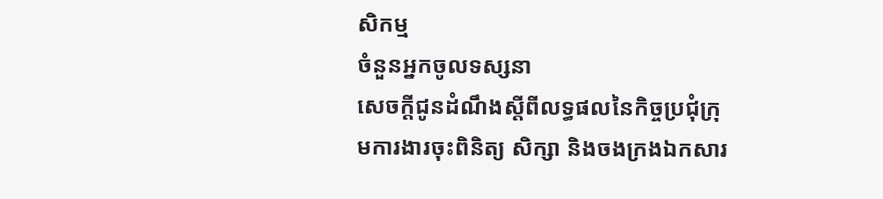សិកម្ម
ចំនួនអ្នកចូលទស្សនា
សេចក្តីជូនដំណឹងស្តីពីលទ្ធផលនៃកិច្ចប្រជុំក្រុមការងារចុះពិនិត្យ សិក្សា និងចងក្រងឯកសារ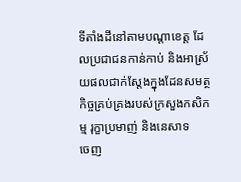ទីតាំងដីនៅតាមបណ្តាខេត្ត ដែលប្រជាជនកាន់កាប់ និងអាស្រ័យផលជាក់ស្តែងក្នុងដែនសមត្ថកិច្ចគ្រប់គ្រងរបស់ក្រសួងកសិកម្ម រុក្ខាប្រមាញ់ និងនេសាទ
ចេញ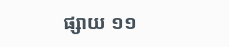ផ្សាយ ១១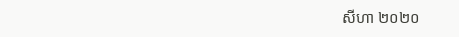សីហា ២០២០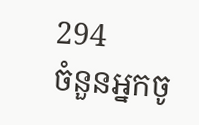294
ចំនួនអ្នកចូ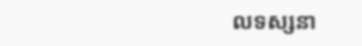លទស្សនា